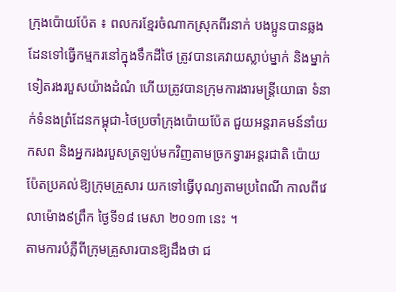ក្រុងប៉ោយប៉ែត ៖ ពលករខ្មែរចំណាកស្រុកពីរនាក់ បងប្អូនបានឆ្លងដែនទៅធ្វើកម្មករនៅក្នុងទឹកដីថៃ ត្រូវបានគេវាយស្លាប់ម្នាក់ និងម្នាក់ទៀតរងរបួសយ៉ាងដំណំ ហើយត្រូវបានក្រុមការងារមន្ត្រីយោធា ទំនាក់ទំនងព្រំដែនកម្ពុជា-ថៃប្រចាំក្រុងប៉ោយប៉ែត ជួយអន្តរាគមន៍នាំយកសព និងអ្នករងរបួសត្រឡប់មកវិញតាមច្រកទ្វារអន្តរជាតិ ប៉ោយប៉ែតប្រគល់ឱ្យក្រុមគ្រួសារ យកទៅធ្វើបុណ្យតាមប្រពៃណី កាលពីវេលាម៉ោង៩ព្រឹក ថ្ងៃទី១៨ មេសា ២០១៣ នេះ ។
តាមការបំភ្លឺពីក្រុមគ្រួសារបានឱ្យដឹងថា ជ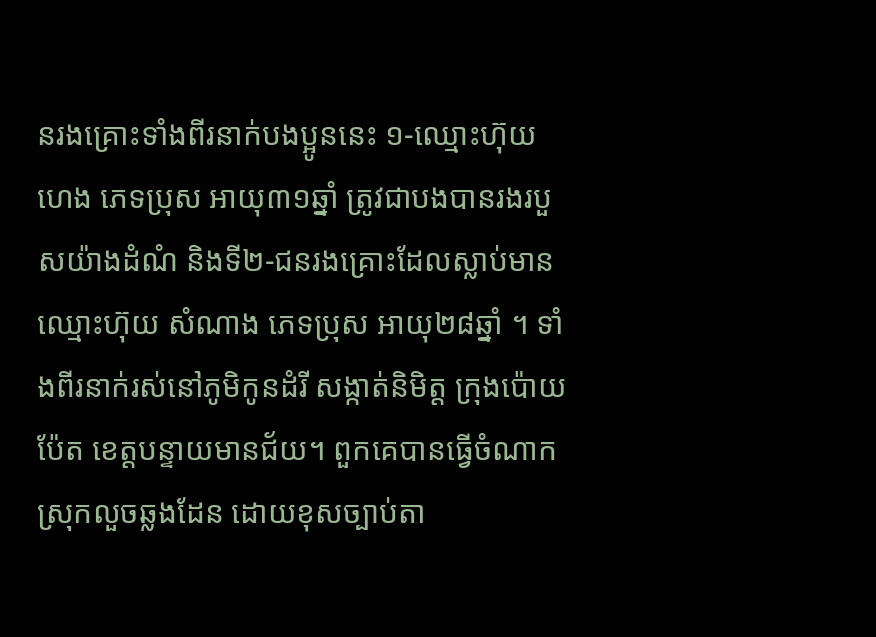នរងគ្រោះទាំងពីរនាក់បងប្អូននេះ ១-ឈ្មោះហ៊ុយ ហេង ភេទប្រុស អាយុ៣១ឆ្នាំ ត្រូវជាបងបានរងរបួសយ៉ាងដំណំ និងទី២-ជនរងគ្រោះដែលស្លាប់មានឈ្មោះហ៊ុយ សំណាង ភេទប្រុស អាយុ២៨ឆ្នាំ ។ ទាំងពីរនាក់រស់នៅភូមិកូនដំរី សង្កាត់និមិត្ត ក្រុងប៉ោយប៉ែត ខេត្តបន្ទាយមានជ័យ។ ពួកគេបានធ្វើចំណាកស្រុកលួចឆ្លងដែន ដោយខុសច្បាប់តា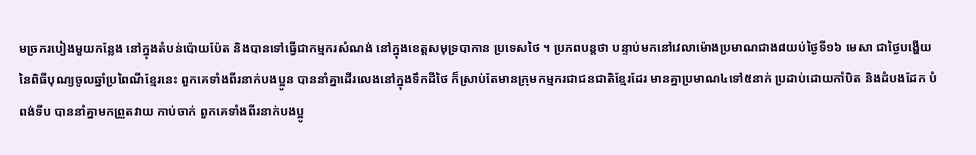មច្រករបៀងមួយកន្លែង នៅក្នុងតំបន់ប៉ោយប៉ែត និងបានទៅធ្វើជាកម្មករសំណង់ នៅក្នុងខេត្តសមុទ្របាកាន ប្រទេសថៃ ។ ប្រភពបន្តថា បន្ទាប់មកនៅវេលាម៉ោងប្រមាណជាង៨យប់ថ្ងៃទី១៦ មេសា ជាថ្ងៃបង្ហើយនៃពិធីបុណ្យចូលឆ្នាំប្រពៃណីខ្មែរនេះ ពួកគេទាំងពីរនាក់បងប្អូន បាននាំគ្នាដើរលេងនៅក្នុងទឹកដីថៃ ក៏ស្រាប់តែមានក្រុមកម្មករជាជនជាតិខ្មែរដែរ មានគ្នាប្រមាណ៤ទៅ៥នាក់ ប្រដាប់ដោយកាំបិត និងដំបងដែក បំពង់ទីប បាននាំគ្នាមកព្រួតវាយ កាប់ចាក់ ពួកគេទាំងពីរនាក់បងប្អូ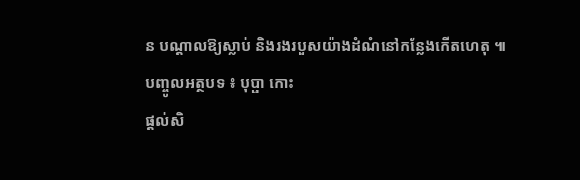ន បណ្តាលឱ្យស្លាប់ និងរងរបួសយ៉ាងដំណំនៅកន្លែងកើតហេតុ ៕
បញ្ចូលអត្ថបទ ៖ បុប្ផា កោះ
ផ្តល់សិ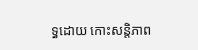ទ្ធដោយ កោះសន្តិភាព